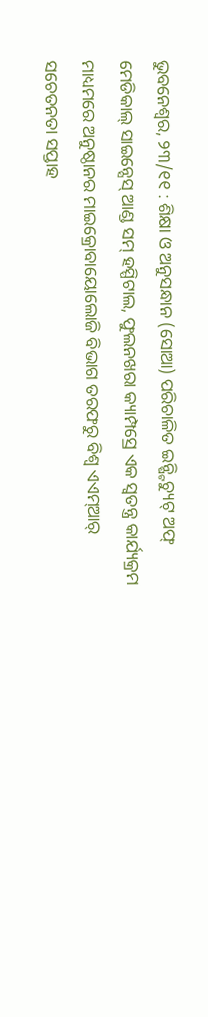ଭୁବନେଶ୍ୱର, ୨୩/୧୧ : ଶିକ୍ଷା ଓ ଅନୁସନ୍ଧାନ (ସୋଆ) ପରିଚାଳିତ ଇନ୍ଷ୍ଟିଚ୍ୟୁଟ୍ ଅଫ୍ ମେଡିକାଲ୍ ସାଇନ୍ସେସ୍ ଆଣ୍ଡ ସମ୍ ହସ୍ପିଟାଲ, ଫୁଲନଖରା କ୍ୟାମ୍ପସ୍ରେ ଏକ ସ୍ୱତନ୍ତ୍ର କାର୍ଯ୍ୟକ୍ରମ ମାଧ୍ୟମରେ ଅନୁଷ୍ଠାନର ମାଇକ୍ରୋବାୟୋଲୋଜି ବିଭାଗ ତରଫରୁ ବିଶ୍ୱ ଏଏମ୍ଆର୍ ସଚେତନତା ସପ୍ତାହ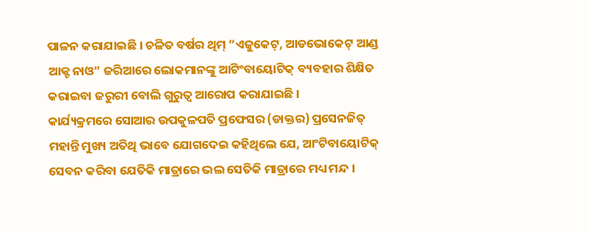ପାଳନ କରାଯାଇଛି । ଚଳିତ ବର୍ଷର ଥିମ୍ “ଏଜୁକେଟ୍, ଆଡଭୋକେଟ୍ ଆଣ୍ଡ ଆକ୍ଟ ନାଓ” ଜରିଆରେ ଲୋକମାନଙ୍କୁ ଆଟିଂବାୟୋଟିକ୍ ବ୍ୟବହାର ଶିକ୍ଷିତ କରାଇବା ଜରୁରୀ ବୋଲି ଗୁରୁତ୍ୱ ଆରୋପ କରାଯାଇଛି ।
କାର୍ଯ୍ୟକ୍ରମରେ ସୋଆର ଉପକୁଳପତି ପ୍ରଫେସର (ଡାକ୍ତର) ପ୍ରସେନଜିତ୍ ମହାନ୍ତି ମୁଖ୍ୟ ଅତିଥି ଭାବେ ଯୋଗଦେଇ କହିଥିଲେ ଯେ, ଆଂଟିବାୟୋଟିକ୍ ସେବନ କରିବା ଯେତିକି ମାତ୍ରାରେ ଭଲ ସେତିକି ମାତ୍ରାରେ ମଧ୍ୟ ମନ୍ଦ ।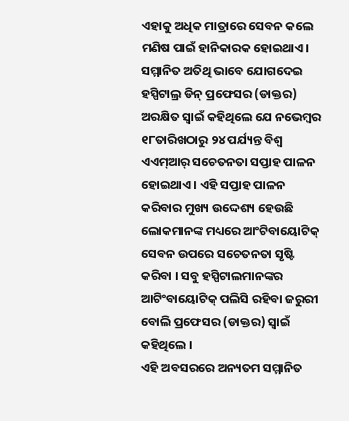ଏହାକୁ ଅଧିକ ମାତ୍ରାରେ ସେବନ କଲେ ମଣିଷ ପାଇଁ ହାନିକାରକ ହୋଇଥାଏ। ସମ୍ମାନିତ ଅତିଥି ଭାବେ ଯୋଗଦେଇ ହସ୍ପିଟାଲ୍ର ଡିନ୍ ପ୍ରଫେସର (ଡାକ୍ତର) ଅରକ୍ଷିତ ସ୍ୱାଇଁ କହିଥିଲେ ଯେ ନଭେମ୍ବର ୧୮ତାରିଖଠାରୁ ୨୪ ପର୍ଯ୍ୟନ୍ତ ବିଶ୍ୱ ଏଏମ୍ଆର୍ ସଚେତନତା ସପ୍ତାହ ପାଳନ ହୋଇଥାଏ । ଏହି ସପ୍ତାହ ପାଳନ କରିବାର ମୁଖ୍ୟ ଉଦ୍ଦେଶ୍ୟ ହେଉଛି ଲୋକମାନଙ୍କ ମଧ୍ୟରେ ଆଂଟିବାୟୋଟିକ୍ ସେବନ ଉପରେ ସଚେତନତା ସୃଷ୍ଟି କରିବା । ସବୁ ହସ୍ପିଟାଲମାନଙ୍କର ଆଟିଂବାୟୋଟିକ୍ ପଲିସି ରହିବା ଜରୁରୀ ବୋଲି ପ୍ରଫେସର (ଡାକ୍ତର) ସ୍ୱାଇଁ କହିଥିଲେ ।
ଏହି ଅବସରରେ ଅନ୍ୟତମ ସମ୍ମାନିତ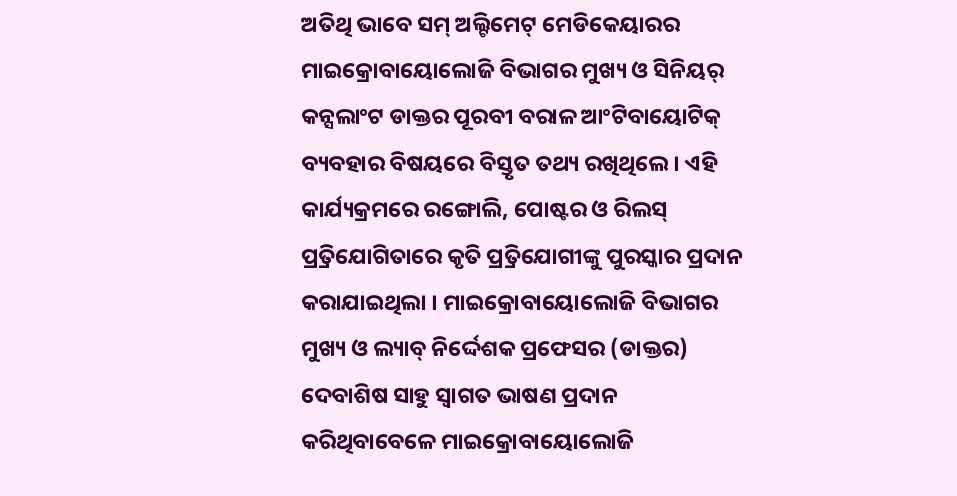ଅତିଥି ଭାବେ ସମ୍ ଅଲ୍ଟିମେଟ୍ ମେଡିକେୟାରର ମାଇକ୍ରୋବାୟୋଲୋଜି ବିଭାଗର ମୁଖ୍ୟ ଓ ସିନିୟର୍ କନ୍ସଲାଂଟ ଡାକ୍ତର ପୂରବୀ ବରାଳ ଆଂଟିବାୟୋଟିକ୍ ବ୍ୟବହାର ବିଷୟରେ ବିସ୍ତୃତ ତଥ୍ୟ ରଖିଥିଲେ । ଏହି କାର୍ଯ୍ୟକ୍ରମରେ ରଙ୍ଗୋଲି, ପୋଷ୍ଟର ଓ ରିଲସ୍ ପ୍ର୍ରତିଯୋଗିତାରେ କୃତି ପ୍ର୍ରତିଯୋଗୀଙ୍କୁ ପୁରସ୍କାର ପ୍ରଦାନ କରାଯାଇଥିଲା । ମାଇକ୍ରୋବାୟୋଲୋଜି ବିଭାଗର ମୁଖ୍ୟ ଓ ଲ୍ୟାବ୍ ନିର୍ଦ୍ଦେଶକ ପ୍ରଫେସର (ଡାକ୍ତର) ଦେବାଶିଷ ସାହୁ ସ୍ୱାଗତ ଭାଷଣ ପ୍ରଦାନ କରିଥିବାବେଳେ ମାଇକ୍ରୋବାୟୋଲୋଜି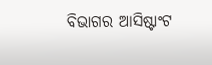ବିଭାଗର ଆସିଷ୍ଟାଂଟ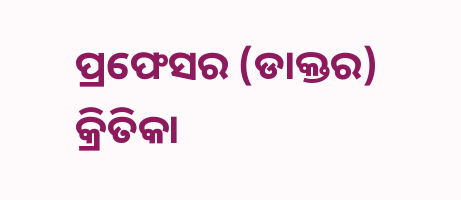ପ୍ରଫେସର (ଡାକ୍ତର) କ୍ରିତିକା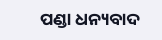ପଣ୍ଡା ଧନ୍ୟବାଦ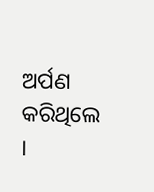ଅର୍ପଣ କରିଥିଲେ ।